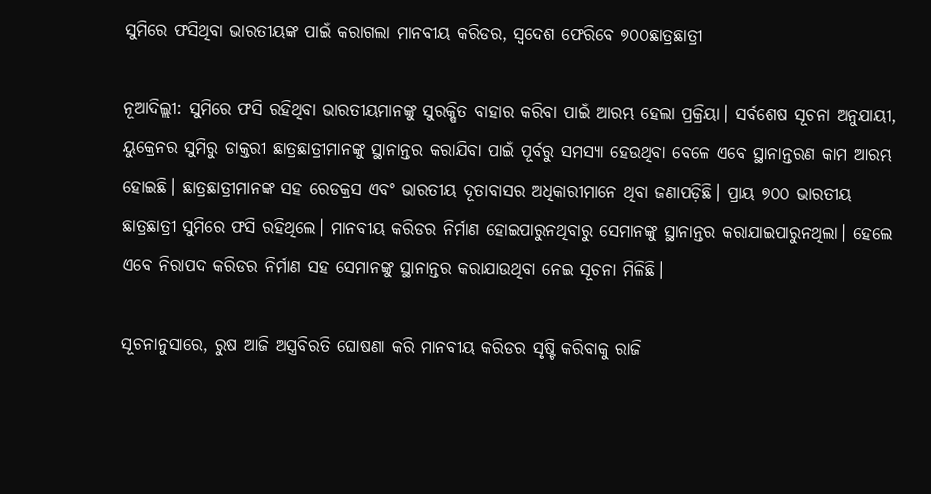ସୁମିରେ ଫସିଥିବା ଭାରତୀୟଙ୍କ ପାଇଁ କରାଗଲା ମାନବୀୟ କରିଡର, ସ୍ବଦେଶ ଫେରିବେ ୭୦୦ଛାତ୍ରଛାତ୍ରୀ

ନୂଆଦିଲ୍ଲୀ: ସୁମିରେ ଫସି ରହିଥିବା ଭାରତୀୟମାନଙ୍କୁ ସୁରକ୍ଷିତ ବାହାର କରିବା ପାଇଁ ଆରମ୍ଭ ହେଲା ପ୍ରକ୍ରିୟା। ସର୍ବଶେଷ ସୂଚନା ଅନୁଯାୟୀ, ୟୁକ୍ରେନର ସୁମିରୁ ଡାକ୍ତରୀ ଛାତ୍ରଛାତ୍ରୀମାନଙ୍କୁ ସ୍ଥାନାନ୍ତର କରାଯିବା ପାଇଁ ପୂର୍ବରୁ ସମସ୍ୟା ହେଉଥିବା ବେଳେ ଏବେ ସ୍ଥାନାନ୍ତରଣ କାମ ଆରମ୍ଭ ହୋଇଛି। ଛାତ୍ରଛାତ୍ରୀମାନଙ୍କ ସହ ରେଡକ୍ରସ ଏବଂ ଭାରତୀୟ ଦୂତାବାସର ଅଧିକାରୀମାନେ ଥିବା ଜଣାପଡ଼ିଛି। ପ୍ରାୟ ୭୦୦ ଭାରତୀୟ ଛାତ୍ରଛାତ୍ରୀ ସୁମିରେ ଫସି ରହିଥିଲେ। ମାନବୀୟ କରିଡର ନିର୍ମାଣ ହୋଇପାରୁନଥିବାରୁ ସେମାନଙ୍କୁ ସ୍ଥାନାନ୍ତର କରାଯାଇପାରୁନଥିଲା। ହେଲେ ଏବେ ନିରାପଦ କରିଡର ନିର୍ମାଣ ସହ ସେମାନଙ୍କୁ ସ୍ଥାନାନ୍ତର କରାଯାଉଥିବା ନେଇ ସୂଚନା ମିଳିଛି।

ସୂଚନାନୁସାରେ, ରୁଷ ଆଜି ଅସ୍ତ୍ରବିରତି ଘୋଷଣା କରି ମାନବୀୟ କରିଡର ସୃଷ୍ଟି କରିବାକୁ ରାଜି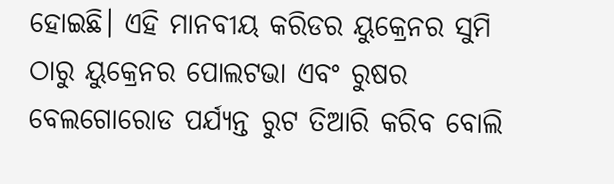ହୋଇଛି। ଏହି ମାନବୀୟ କରିଡର ୟୁକ୍ରେନର ସୁମି ଠାରୁ ୟୁକ୍ରେନର ପୋଲଟଭା ଏବଂ ରୁଷର ବେଲଗୋରୋଡ ପର୍ଯ୍ୟନ୍ତ ରୁଟ ତିଆରି କରିବ ବୋଲି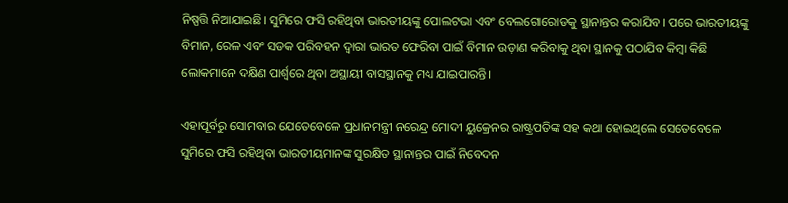ନିଷ୍ପତ୍ତି ନିଆଯାଇଛି। ସୁମିରେ ଫସି ରହିଥିବା ଭାରତୀୟଙ୍କୁ ପୋଲଟଭା ଏବଂ ବେଲଗୋରୋଡକୁ ସ୍ଥାନାନ୍ତର କରାଯିବ। ପରେ ଭାରତୀୟଙ୍କୁ ବିମାନ, ରେଳ ଏବଂ ସଡକ ପରିବହନ ଦ୍ୱାରା ଭାରତ ଫେରିବା ପାଇଁ ବିମାନ ଉଡ଼ାଣ କରିବାକୁ ଥିବା ସ୍ଥାନକୁ ପଠାଯିବ କିମ୍ବା କିଛି ଲୋକମାନେ ଦକ୍ଷିଣ ପାର୍ଶ୍ୱରେ ଥିବା ଅସ୍ଥାୟୀ ବାସସ୍ଥାନକୁ ମଧ୍ୟ ଯାଇପାରନ୍ତି।

ଏହାପୂର୍ବରୁ ସୋମବାର ଯେତେବେଳେ ପ୍ରଧାନମନ୍ତ୍ରୀ ନରେନ୍ଦ୍ର ମୋଦୀ ୟୁକ୍ରେନର ରାଷ୍ଟ୍ରପତିଙ୍କ ସହ କଥା ହୋଇଥିଲେ ସେତେବେଳେ ସୁମିରେ ଫସି ରହିଥିବା ଭାରତୀୟମାନଙ୍କ ସୁରକ୍ଷିତ ସ୍ଥାନାନ୍ତର ପାଇଁ ନିବେଦନ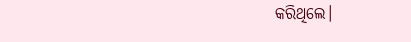କରିଥିଲେ।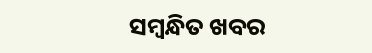ସମ୍ବନ୍ଧିତ ଖବର